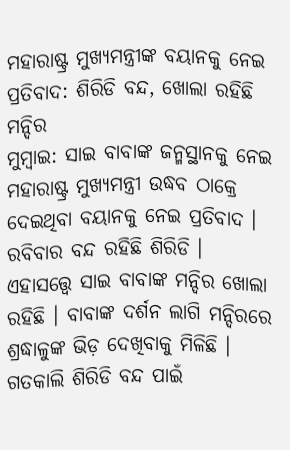ମହାରାଷ୍ଟ୍ର ମୁଖ୍ୟମନ୍ତ୍ରୀଙ୍କ ବୟାନକୁ ନେଇ ପ୍ରତିବାଦ: ଶିରିଡି ବନ୍ଦ, ଖୋଲା ରହିଛି ମନ୍ଦିର
ମୁମ୍ୱାଇ: ସାଇ ବାବାଙ୍କ ଜନ୍ମସ୍ଥାନକୁ ନେଇ ମହାରାଷ୍ଟ୍ର ମୁଖ୍ୟମନ୍ତ୍ରୀ ଉଦ୍ଧବ ଠାକ୍ରେ ଦେଇଥିବା ବୟାନକୁ ନେଇ ପ୍ରତିବାଦ । ରବିବାର ବନ୍ଦ ରହିଛି ଶିରିଡି । ଏହାସତ୍ତ୍ୱେ ସାଇ ବାବାଙ୍କ ମନ୍ଦିର ଖୋଲା ରହିଛି । ବାବାଙ୍କ ଦର୍ଶନ ଲାଗି ମନ୍ଦିରରେ ଶ୍ରଦ୍ଧାଳୁଙ୍କ ଭିଡ଼ ଦେଖିବାକୁ ମିଳିଛି । ଗତକାଲି ଶିରିଡି ବନ୍ଦ ପାଇଁ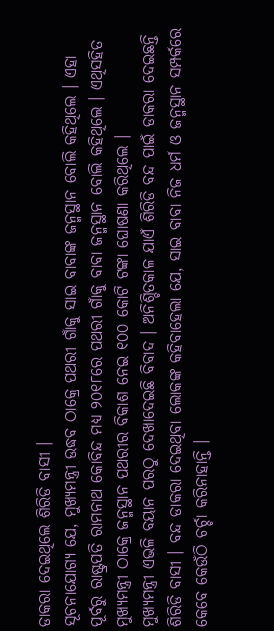ଡାକରା ଦେଇଥିଲେ ଶିରିଡି ବାସୀ ।
ସୂଚନାଯୋଗ୍ୟ ଯେ, ମୁଖ୍ୟମନ୍ତ୍ରୀ ଉଦ୍ଧବ ଠାକ୍ରେ ପଥରୀ ଗାଁକୁ ସାଇ ବାବାଙ୍କ ଜନ୍ମସ୍ଥାନ ବୋଲି କହିଥିଲେ । ଏହା ପୂର୍ବରୁ ରାଷ୍ଟ୍ରପତି ରାମନାଥ କୋବିନ୍ଦ ମଧ୍ୟ ୨୦୧୮ରେ ପଥରୀ ଗାଁକୁ ବାବା ଜନ୍ମସ୍ଥାନ ବୋଲି କହିଥିଲେ । ଏଥିସହିତ ମୁଖ୍ୟମନ୍ତ୍ରୀ ଠାକ୍ରେ ଜନ୍ମସ୍ଥାନ ପଥରୀର ବିକାଶ ନେଇ ୧୦୦ କୋଟି ଟଙ୍କା ଘୋଷଣା କରିଥିଲେ ।
ମୁଖ୍ୟମନ୍ତ୍ରୀ ଏଭଳି ବୟାନ ପରଠୁ ଦେଖାଦେଇଛି ବିବାଦ । ଅନିଶ୍ଚିତକାଳ ଯାଏଁ ଶିରିଡି ବନ୍ଦ ପାଇଁ ଡାକରା ଦେଇଛନ୍ତି ଶିରିଡି ବାସୀ । ବନ୍ଦ ଡାକରା ଦେଇଥିବା ଲୋକଙ୍କ କହିବାହେଲା ଯେ, ସାଇ ବାବା ନିଜ ଧର୍ମ ଓ ଜନ୍ମସ୍ଥାନ ସମ୍ପର୍କରେ କେବେ କେଉଁଠି ଚର୍ଚ୍ଚା କରିନାହାନ୍ତି ।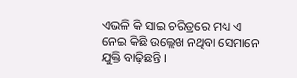ଏଭଳି କି ସାଇ ଚରିତ୍ରରେ ମଧ୍ୟ ଏ ନେଇ କିଛି ଉଲ୍ଲେଖ ନଥିବା ସେମାନେ ଯୁକ୍ତି ବାଢ଼ିଛନ୍ତି ।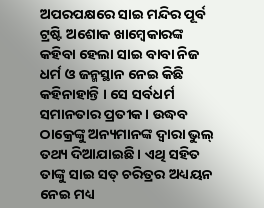ଅପରପକ୍ଷରେ ସାଇ ମନ୍ଦିର ପୂର୍ବ ଟ୍ରଷ୍ଟି ଅଶୋକ ଖାମ୍ୱେକାରଙ୍କ କହିବା ହେଲା ସାଇ ବାବା ନିଜ ଧର୍ମ ଓ ଜନ୍ମସ୍ଥାନ ନେଇ କିଛି କହିନାହାନ୍ତି । ସେ ସର୍ବଧର୍ମ ସମାନତାର ପ୍ରତୀକ । ଉଦ୍ଧବ ଠାକ୍ରେଙ୍କୁ ଅନ୍ୟମାନଙ୍କ ଦ୍ୱାରା ଭୁଲ୍ ତଥ୍ୟ ଦିଆଯାଇଛି । ଏଥି ସହିତ ତାଙ୍କୁ ସାଇ ସତ୍ ଚରିତ୍ରର ଅଧ୍ୟୟନ ନେଇ ମଧ୍ୟ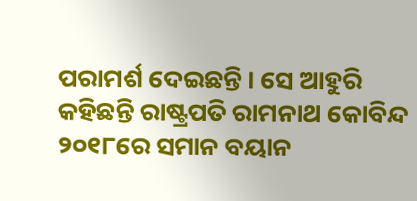ପରାମର୍ଶ ଦେଇଛନ୍ତି । ସେ ଆହୁରି କହିଛନ୍ତି ରାଷ୍ଟ୍ରପତି ରାମନାଥ କୋବିନ୍ଦ ୨୦୧୮ରେ ସମାନ ବୟାନ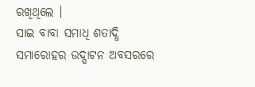ରଖିଥିଲେ ।
ସାଇ ବାବା ସମାଧି ଶତାଦ୍ଧି ସମାରୋହର ଉଦ୍ଘାଟନ ଅବସରରେ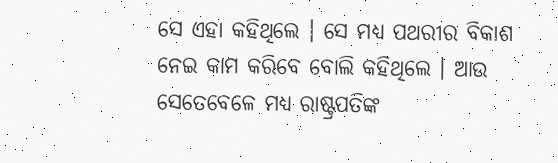ସେ ଏହା କହିଥିଲେ । ସେ ମଧ୍ୟ ପଥରୀର ବିକାଶ ନେଇ କାମ କରିବେ ବୋଲି କହିଥିଲେ । ଆଉ ସେତେବେଳେ ମଧ୍ୟ ରାଷ୍ଟ୍ରପତିଙ୍କ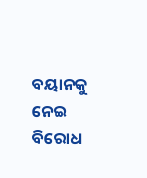ବୟାନକୁ ନେଇ ବିରୋଧ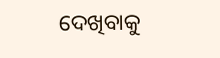ଦେଖିବାକୁ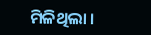ମିଳିଥିଲା ।